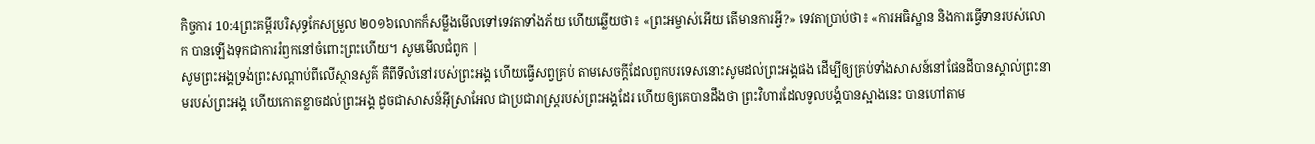កិច្ចការ 10:4ព្រះគម្ពីរបរិសុទ្ធកែសម្រួល ២០១៦លោកក៏សម្លឹងមើលទៅទេវតាទាំងភ័យ ហើយឆ្លើយថា៖ «ព្រះអម្ចាស់អើយ តើមានការអ្វី?» ទេវតាប្រាប់ថា៖ «ការអធិស្ឋាន និងការធ្វើទានរបស់លោក បានឡើងទុកជាការរំឭកនៅចំពោះព្រះហើយ។ សូមមើលជំពូក |
សូមព្រះអង្គទ្រង់ព្រះសណ្ដាប់ពីលើស្ថានសួគ៌ គឺពីទីលំនៅរបស់ព្រះអង្គ ហើយធ្វើសព្វគ្រប់ តាមសេចក្ដីដែលពួកបរទេសនោះសូមដល់ព្រះអង្គផង ដើម្បីឲ្យគ្រប់ទាំងសាសន៍នៅផែនដីបានស្គាល់ព្រះនាមរបស់ព្រះអង្គ ហើយកោតខ្លាចដល់ព្រះអង្គ ដូចជាសាសន៍អ៊ីស្រាអែល ជាប្រជារាស្ត្ររបស់ព្រះអង្គដែរ ហើយឲ្យគេបានដឹងថា ព្រះវិហារដែលទូលបង្គំបានស្អាងនេះ បានហៅតាម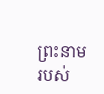ព្រះនាមរបស់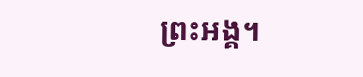ព្រះអង្គ។